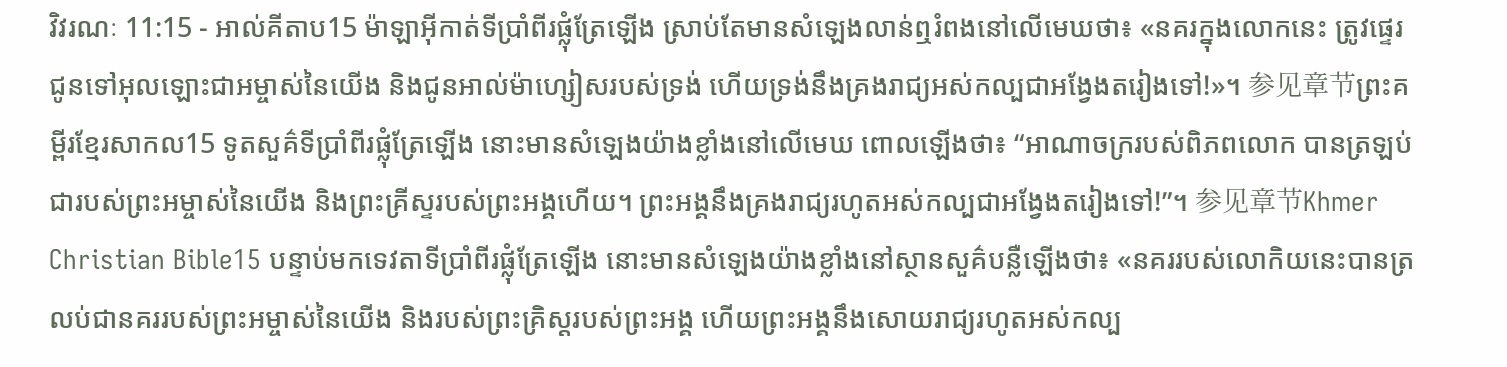វិវរណៈ 11:15 - អាល់គីតាប15 ម៉ាឡាអ៊ីកាត់ទីប្រាំពីរផ្លុំត្រែឡើង ស្រាប់តែមានសំឡេងលាន់ឮរំពងនៅលើមេឃថា៖ «នគរក្នុងលោកនេះ ត្រូវផ្ទេរជូនទៅអុលឡោះជាអម្ចាស់នៃយើង និងជូនអាល់ម៉ាហ្សៀសរបស់ទ្រង់ ហើយទ្រង់នឹងគ្រងរាជ្យអស់កល្បជាអង្វែងតរៀងទៅ!»។ 参见章节ព្រះគម្ពីរខ្មែរសាកល15 ទូតសួគ៌ទីប្រាំពីរផ្លុំត្រែឡើង នោះមានសំឡេងយ៉ាងខ្លាំងនៅលើមេឃ ពោលឡើងថា៖ “អាណាចក្ររបស់ពិភពលោក បានត្រឡប់ជារបស់ព្រះអម្ចាស់នៃយើង និងព្រះគ្រីស្ទរបស់ព្រះអង្គហើយ។ ព្រះអង្គនឹងគ្រងរាជ្យរហូតអស់កល្បជាអង្វែងតរៀងទៅ!”។ 参见章节Khmer Christian Bible15 បន្ទាប់មកទេវតាទីប្រាំពីរផ្លុំត្រែឡើង នោះមានសំឡេងយ៉ាងខ្លាំងនៅស្ថានសួគ៌បន្លឺឡើងថា៖ «នគររបស់លោកិយនេះបានត្រលប់ជានគររបស់ព្រះអម្ចាស់នៃយើង និងរបស់ព្រះគ្រិស្ដរបស់ព្រះអង្គ ហើយព្រះអង្គនឹងសោយរាជ្យរហូតអស់កល្ប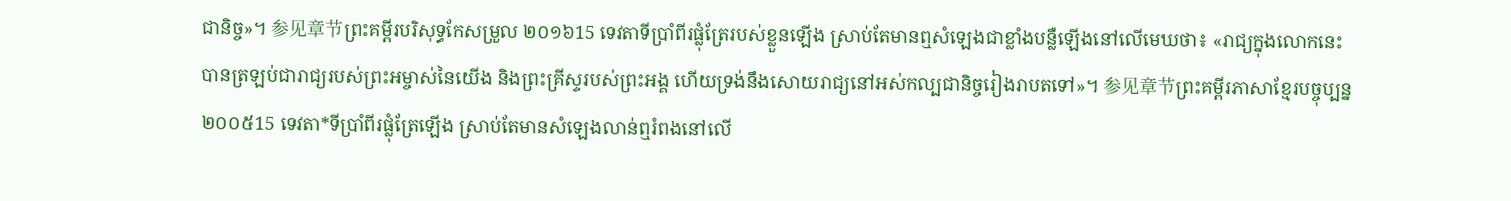ជានិច្ច»។ 参见章节ព្រះគម្ពីរបរិសុទ្ធកែសម្រួល ២០១៦15 ទេវតាទីប្រាំពីរផ្លុំត្រែរបស់ខ្លួនឡើង ស្រាប់តែមានឮសំឡេងជាខ្លាំងបន្លឺឡើងនៅលើមេឃថា៖ «រាជ្យក្នុងលោកនេះ បានត្រឡប់ជារាជ្យរបស់ព្រះអម្ចាស់នៃយើង និងព្រះគ្រីស្ទរបស់ព្រះអង្គ ហើយទ្រង់នឹងសោយរាជ្យនៅអស់កល្បជានិច្ចរៀងរាបតទៅ»។ 参见章节ព្រះគម្ពីរភាសាខ្មែរបច្ចុប្បន្ន ២០០៥15 ទេវតា*ទីប្រាំពីរផ្លុំត្រែឡើង ស្រាប់តែមានសំឡេងលាន់ឮរំពងនៅលើ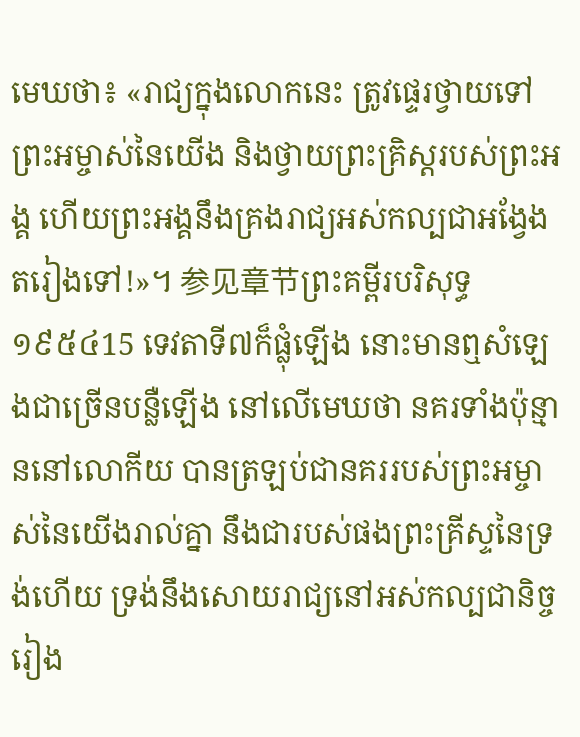មេឃថា៖ «រាជ្យក្នុងលោកនេះ ត្រូវផ្ទេរថ្វាយទៅព្រះអម្ចាស់នៃយើង និងថ្វាយព្រះគ្រិស្តរបស់ព្រះអង្គ ហើយព្រះអង្គនឹងគ្រងរាជ្យអស់កល្បជាអង្វែងតរៀងទៅ!»។ 参见章节ព្រះគម្ពីរបរិសុទ្ធ ១៩៥៤15 ទេវតាទី៧ក៏ផ្លុំឡើង នោះមានឮសំឡេងជាច្រើនបន្លឺឡើង នៅលើមេឃថា នគរទាំងប៉ុន្មាននៅលោកីយ បានត្រឡប់ជានគររបស់ព្រះអម្ចាស់នៃយើងរាល់គ្នា នឹងជារបស់ផងព្រះគ្រីស្ទនៃទ្រង់ហើយ ទ្រង់នឹងសោយរាជ្យនៅអស់កល្បជានិច្ចរៀង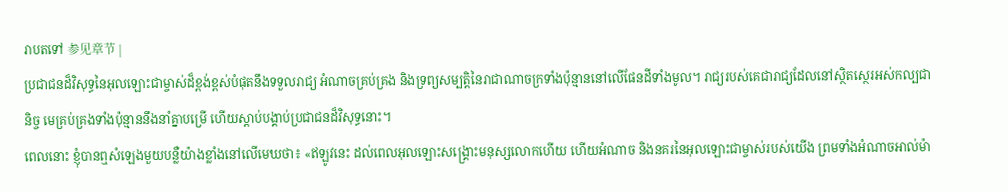រាបតទៅ 参见章节 |
ប្រជាជនដ៏វិសុទ្ធនៃអុលឡោះជាម្ចាស់ដ៏ខ្ពង់ខ្ពស់បំផុតនឹងទទួលរាជ្យ អំណាចគ្រប់គ្រង និងទ្រព្យសម្បត្តិនៃរាជាណាចក្រទាំងប៉ុន្មាននៅលើផែនដីទាំងមូល។ រាជ្យរបស់គេជារាជ្យដែលនៅស្ថិតស្ថេរអស់កល្បជានិច្ច មេគ្រប់គ្រងទាំងប៉ុន្មាននឹងនាំគ្នាបម្រើ ហើយស្ដាប់បង្គាប់ប្រជាជនដ៏វិសុទ្ធនោះ។
ពេលនោះ ខ្ញុំបានឮសំឡេងមួយបន្លឺយ៉ាងខ្លាំងនៅលើមេឃថា៖ «ឥឡូវនេះ ដល់ពេលអុលឡោះសង្គ្រោះមនុស្សលោកហើយ ហើយអំណាច និងនគរនៃអុលឡោះជាម្ចាស់របស់យើង ព្រមទាំងអំណាចអាល់ម៉ា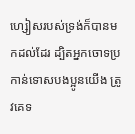ហ្សៀសរបស់ទ្រង់ក៏បានមកដល់ដែរ ដ្បិតអ្នកចោទប្រកាន់ទោសបងប្អូនយើង ត្រូវគេទ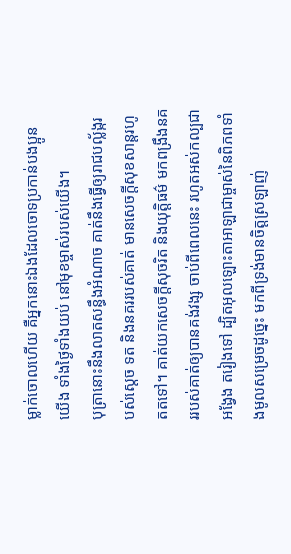ម្លាក់ចោលហើយ គឺអ្នកនោះឯងដែលចោទប្រកាន់បងប្អូនយើង ទាំងថ្ងៃទាំងយប់ នៅមុខម្ចាស់របស់យើង។
បុត្រានោះនឹងលាតសន្ធឹងអំណាច គាត់នឹងធ្វើឲ្យរាជបល្ល័ង្ករបស់ស្តេច ទត និងនគររបស់គាត់ មានសេចក្ដីសុខសាន្តរហូតតទៅ។ គាត់យកសេចក្ដីសុចរិត និងយុត្តិធម៌ មកពង្រឹងនគររបស់គាត់ឲ្យបានគង់វង្ស ចាប់ពីពេលនេះ រហូតអស់កល្បជាអង្វែង តរៀងទៅ ដ្បិតអុលឡោះតាអាឡាជាម្ចាស់នៃពិភពទាំងមូលសម្រេចដូច្នេះ មកពីទ្រង់មានចិត្តស្រឡាញ់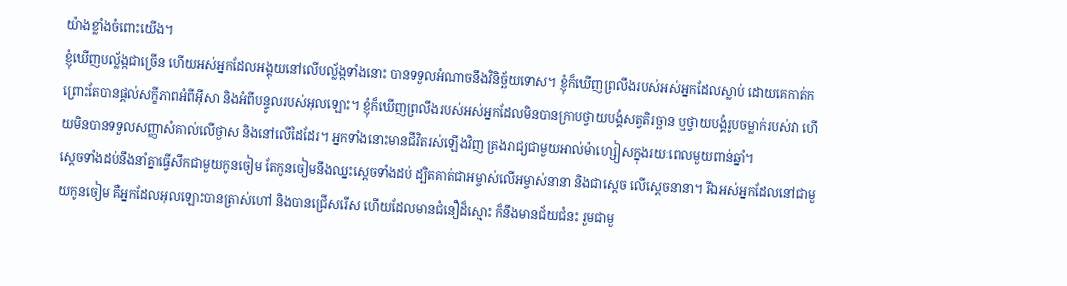យ៉ាងខ្លាំងចំពោះយើង។
ខ្ញុំឃើញបល្ល័ង្កជាច្រើន ហើយអស់អ្នកដែលអង្គុយនៅលើបល្ល័ង្កទាំងនោះ បានទទួលអំណាចនឹងវិនិច្ឆ័យទោស។ ខ្ញុំក៏ឃើញព្រលឹងរបស់អស់អ្នកដែលស្លាប់ ដោយគេកាត់ក ព្រោះតែបានផ្ដល់សក្ខីភាពអំពីអ៊ីសា និងអំពីបន្ទូលរបស់អុលឡោះ។ ខ្ញុំក៏ឃើញព្រលឹងរបស់អស់អ្នកដែលមិនបានក្រាបថ្វាយបង្គំសត្វតិរច្ឆាន ឬថ្វាយបង្គំរូបចម្លាក់របស់វា ហើយមិនបានទទួលសញ្ញាសំគាល់លើថ្ងាស និងនៅលើដៃដែរ។ អ្នកទាំងនោះមានជីវិតរស់ឡើងវិញ គ្រងរាជ្យជាមួយអាល់ម៉ាហ្សៀសក្នុងរយៈពេលមួយពាន់ឆ្នាំ។
ស្ដេចទាំងដប់នឹងនាំគ្នាធ្វើសឹកជាមួយកូនចៀម តែកូនចៀមនឹងឈ្នះស្ដេចទាំងដប់ ដ្បិតគាត់ជាអម្ចាស់លើអម្ចាស់នានា និងជាស្តេច លើស្តេចនានា។ រីឯអស់អ្នកដែលនៅជាមួយកូនចៀម គឺអ្នកដែលអុលឡោះបានត្រាស់ហៅ និងបានជ្រើសរើស ហើយដែលមានជំនឿដ៏ស្មោះ ក៏នឹងមានជ័យជំនះ រួមជាមួ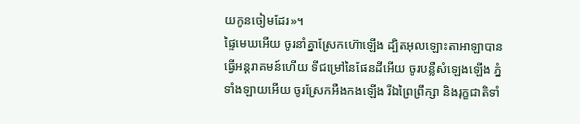យកូនចៀមដែរ»។
ផ្ទៃមេឃអើយ ចូរនាំគ្នាស្រែកហ៊ោឡើង ដ្បិតអុលឡោះតាអាឡាបានធ្វើអន្តរាគមន៍ហើយ ទីជម្រៅនៃផែនដីអើយ ចូរបន្លឺសំឡេងឡើង ភ្នំទាំងឡាយអើយ ចូរស្រែកអឺងកងឡើង រីឯព្រៃព្រឹក្សា និងរុក្ខជាតិទាំ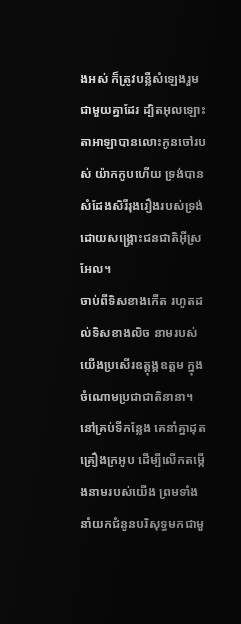ងអស់ ក៏ត្រូវបន្លឺសំឡេងរួមជាមួយគ្នាដែរ ដ្បិតអុលឡោះតាអាឡាបានលោះកូនចៅរបស់ យ៉ាកកូបហើយ ទ្រង់បានសំដែងសិរីរុងរឿងរបស់ទ្រង់ ដោយសង្គ្រោះជនជាតិអ៊ីស្រអែល។
ចាប់ពីទិសខាងកើត រហូតដល់ទិសខាងលិច នាមរបស់យើងប្រសើរឧត្ដុង្គឧត្ដម ក្នុងចំណោមប្រជាជាតិនានា។ នៅគ្រប់ទីកន្លែង គេនាំគ្នាដុតគ្រឿងក្រអូប ដើម្បីលើកតម្កើងនាមរបស់យើង ព្រមទាំងនាំយកជំនូនបរិសុទ្ធមកជាមួ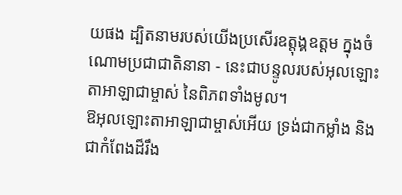យផង ដ្បិតនាមរបស់យើងប្រសើរឧត្ដុង្គឧត្ដម ក្នុងចំណោមប្រជាជាតិនានា - នេះជាបន្ទូលរបស់អុលឡោះតាអាឡាជាម្ចាស់ នៃពិភពទាំងមូល។
ឱអុលឡោះតាអាឡាជាម្ចាស់អើយ ទ្រង់ជាកម្លាំង និងជាកំពែងដ៏រឹង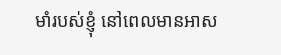មាំរបស់ខ្ញុំ នៅពេលមានអាស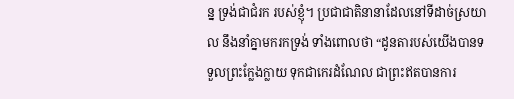ន្ន ទ្រង់ជាជំរក របស់ខ្ញុំ។ ប្រជាជាតិនានាដែលនៅទីដាច់ស្រយាល នឹងនាំគ្នាមករកទ្រង់ ទាំងពោលថា “ដូនតារបស់យើងបានទទួលព្រះក្លែងក្លាយ ទុកជាកេរដំណែល ជាព្រះឥតបានការ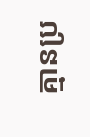គ្មានប្រ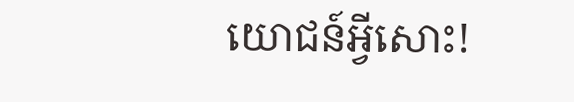យោជន៍អ្វីសោះ!